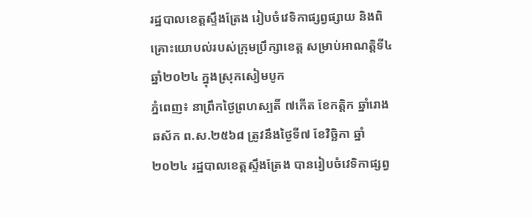រដ្ឋបាលខេត្តស្ទឹងត្រែង រៀបចំវេទិកាផ្សព្វផ្សាយ និងពិគ្រោះយោបល់របស់ក្រុមប្រឹក្សាខេត្ត សម្រាប់អាណត្តិទី៤ ឆ្នាំ២០២៤ ក្នុងស្រុកសៀមបូក
ភ្នំពេញ៖ នាព្រឹកថ្ងៃព្រហស្បតិ៍ ៧កើត ខែកត្តិក ឆ្នាំរោង ឆស័ក ព.ស.២៥៦៨ ត្រូវនឹងថ្ងៃទី៧ ខែវិច្ឆិកា ឆ្នាំ២០២៤ រដ្ឋបាលខេត្តស្ទឹងត្រែង បានរៀបចំវេទិកាផ្សព្វ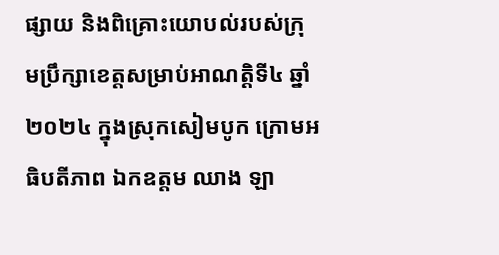ផ្សាយ និងពិគ្រោះយោបល់របស់ក្រុមប្រឹក្សាខេត្តសម្រាប់អាណត្តិទី៤ ឆ្នាំ២០២៤ ក្នុងស្រុកសៀមបូក ក្រោមអធិបតីភាព ឯកឧត្តម ឈាង ឡា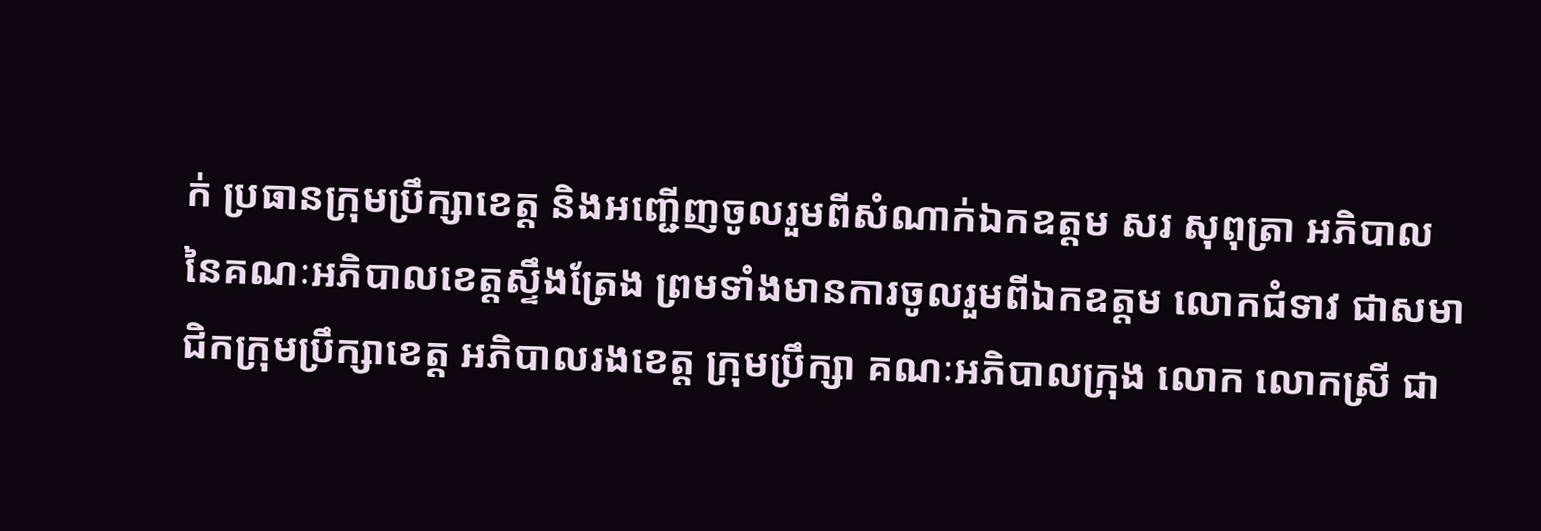ក់ ប្រធានក្រុមប្រឹក្សាខេត្ត និងអញ្ជើញចូលរួមពីសំណាក់ឯកឧត្តម សរ សុពុត្រា អភិបាល នៃគណៈអភិបាលខេត្តស្ទឹងត្រែង ព្រមទាំងមានការចូលរួមពីឯកឧត្តម លោកជំទាវ ជាសមាជិកក្រុមប្រឹក្សាខេត្ត អភិបាលរងខេត្ត ក្រុមប្រឹក្សា គណៈអភិបាលក្រុង លោក លោកស្រី ជា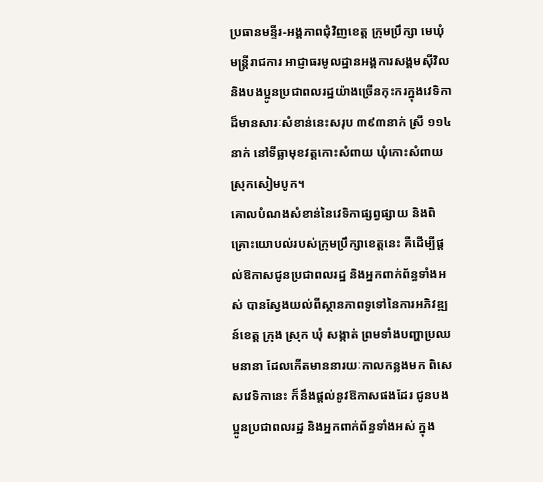ប្រធានមន្ទីរ-អង្គភាពជុំវិញខេត្ត ក្រុមប្រឹក្សា មេឃុំ មន្រ្តីរាជការ អាជ្ញាធរមូលដ្ឋានអង្គការសង្គមស៊ីវិល និងបងប្អូនប្រជាពលរដ្ឋយ៉ាងច្រើនកុះករក្នុងវេទិកាដ៏មានសារៈសំខាន់នេះសរុប ៣៩៣នាក់ ស្រី ១១៤នាក់ នៅទីធ្លាមុខវត្តកោះសំពាយ ឃុំកោះសំពាយ ស្រុកសៀមបូក។
គោលបំណងសំខាន់នៃវេទិកាផ្សព្វផ្សាយ និងពិគ្រោះយោបល់របស់ក្រុមប្រឹក្សាខេត្តនេះ គឺដើម្បីផ្តល់ឱកាសជូនប្រជាពលរដ្ឋ និងអ្នកពាក់ព័ន្ធទាំងអស់ បានស្វែងយល់ពីស្ថានភាពទូទៅនៃការអភិវឌ្ឍន៍ខេត្ត ក្រុង ស្រុក ឃុំ សង្កាត់ ព្រមទាំងបញ្ហាប្រឈមនានា ដែលកើតមាននារយៈកាលកន្លងមក ពិសេសវេទិកានេះ ក៏នឹងផ្តល់នូវឱកាសផងដែរ ជូនបងប្អូនប្រជាពលរដ្ឋ និងអ្នកពាក់ព័ន្ធទាំងអស់ ក្នុង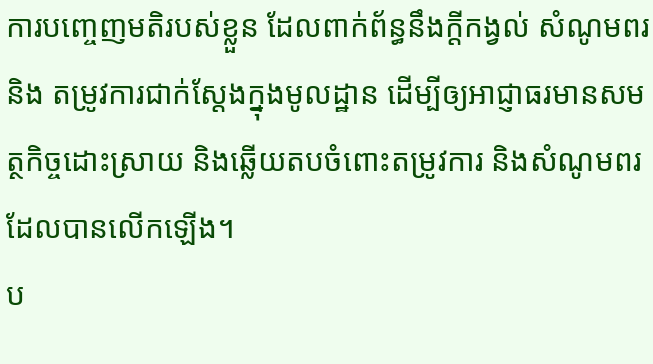ការបញ្ចេញមតិរបស់ខ្លួន ដែលពាក់ព័ន្ធនឹងក្តីកង្វល់ សំណូមពរ និង តម្រូវការជាក់ស្តែងក្នុងមូលដ្ឋាន ដើម្បីឲ្យអាជ្ញាធរមានសមត្ថកិច្ចដោះស្រាយ និងឆ្លើយតបចំពោះតម្រូវការ និងសំណូមពរដែលបានលើកឡើង។
ប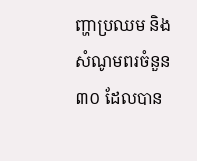ញ្ហាប្រឈម និងសំណូមពរចំនួន ៣០ ដែលបាន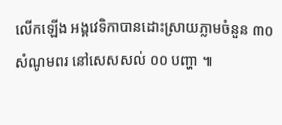លើកឡើង អង្គវេទិកាបានដោះស្រាយភ្លាមចំនួន ៣០ សំណូមពរ នៅសេសសល់ ០០ បញ្ហា ៕